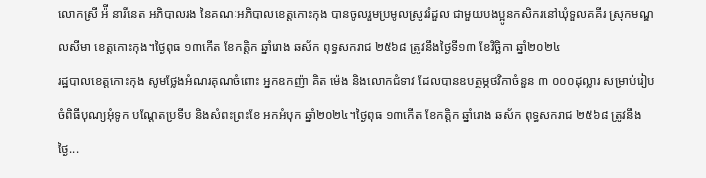លោកស្រី អ៉ី នារីនេត អភិបាលរង នៃគណៈអភិបាលខេត្តកោះកុង បានចូលរួមប្រមូលស្រូវរំដួល ជាមួយបងប្អូនកសិករនៅឃុំទួលគគីរ ស្រុកមណ្ឌលសីមា ខេត្តកោះកុង។ថ្ងៃពុធ ១៣កើត ខែកត្តិក ឆ្នាំរោង ឆស័ក ពុទ្ធសករាជ ២៥៦៨ ត្រូវនឹងថ្ងៃទី១៣ ខែវិច្ឆិកា ឆ្នាំ២០២៤
រដ្ឋបាលខេត្តកោះកុង សូមថ្លែងអំណរគុណចំពោះ អ្នកឧកញ៉ា គិត ម៉េង និងលោកជំទាវ ដែលបានឧបត្ថម្ភថវិកាចំនួន ៣ ០០០ដុល្លារ សម្រាប់រៀបចំពិធីបុណ្យអុំទូក បណ្តែតប្រទីប និងសំពះព្រះខែ អកអំបុក ឆ្នាំ២០២៤។ថ្ងៃពុធ ១៣កើត ខែកត្តិក ឆ្នាំរោង ឆស័ក ពុទ្ធសករាជ ២៥៦៨ ត្រូវនឹងថ្ងៃ...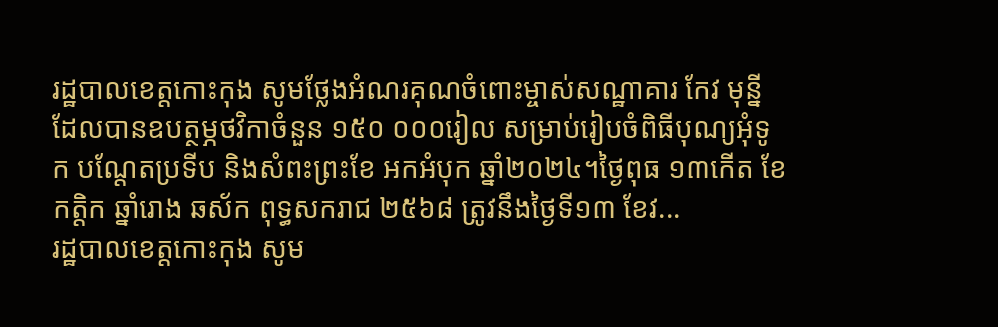រដ្ឋបាលខេត្តកោះកុង សូមថ្លែងអំណរគុណចំពោះម្ចាស់សណ្ឋាគារ កែវ មុន្នី ដែលបានឧបត្ថម្ភថវិកាចំនួន ១៥០ ០០០រៀល សម្រាប់រៀបចំពិធីបុណ្យអុំទូក បណ្តែតប្រទីប និងសំពះព្រះខែ អកអំបុក ឆ្នាំ២០២៤។ថ្ងៃពុធ ១៣កើត ខែកត្តិក ឆ្នាំរោង ឆស័ក ពុទ្ធសករាជ ២៥៦៨ ត្រូវនឹងថ្ងៃទី១៣ ខែវ...
រដ្ឋបាលខេត្តកោះកុង សូម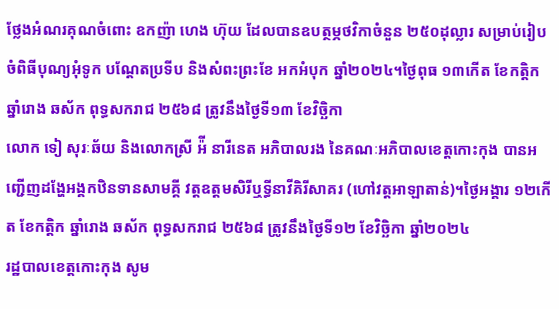ថ្លែងអំណរគុណចំពោះ ឧកញ៉ា ហេង ហ៊ុយ ដែលបានឧបត្ថម្ភថវិកាចំនួន ២៥០ដុល្លារ សម្រាប់រៀបចំពិធីបុណ្យអុំទូក បណ្តែតប្រទីប និងសំពះព្រះខែ អកអំបុក ឆ្នាំ២០២៤។ថ្ងៃពុធ ១៣កើត ខែកត្តិក ឆ្នាំរោង ឆស័ក ពុទ្ធសករាជ ២៥៦៨ ត្រូវនឹងថ្ងៃទី១៣ ខែវិច្ឆិកា
លោក ទៀ សុរៈឆ័យ និងលោកស្រី អ៉ី នារីនេត អភិបាលរង នៃគណៈអភិបាលខេត្តកោះកុង បានអញ្ជើញដង្ហែអង្គកឋិនទានសាមគ្គី វត្តឧត្តមសិរីឬទ្ធីនាវីគិរីសាគរ (ហៅវត្តអាឡាតាន់)។ថ្ងៃអង្គារ ១២កើត ខែកត្តិក ឆ្នាំរោង ឆស័ក ពុទ្ធសករាជ ២៥៦៨ ត្រូវនឹងថ្ងៃទី១២ ខែវិច្ឆិកា ឆ្នាំ២០២៤
រដ្ឋបាលខេត្តកោះកុង សូម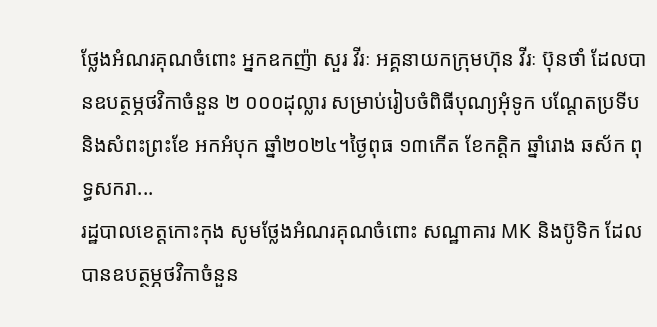ថ្លែងអំណរគុណចំពោះ អ្នកឧកញ៉ា សួរ វីរៈ អគ្គនាយកក្រុមហ៊ុន វីរៈ ប៊ុនថាំ ដែលបានឧបត្ថម្ភថវិកាចំនួន ២ ០០០ដុល្លារ សម្រាប់រៀបចំពិធីបុណ្យអុំទូក បណ្តែតប្រទីប និងសំពះព្រះខែ អកអំបុក ឆ្នាំ២០២៤។ថ្ងៃពុធ ១៣កើត ខែកត្តិក ឆ្នាំរោង ឆស័ក ពុទ្ធសករា...
រដ្ឋបាលខេត្តកោះកុង សូមថ្លែងអំណរគុណចំពោះ សណ្ឋាគារ MK និងប៊ូទិក ដែលបានឧបត្ថម្ភថវិកាចំនួន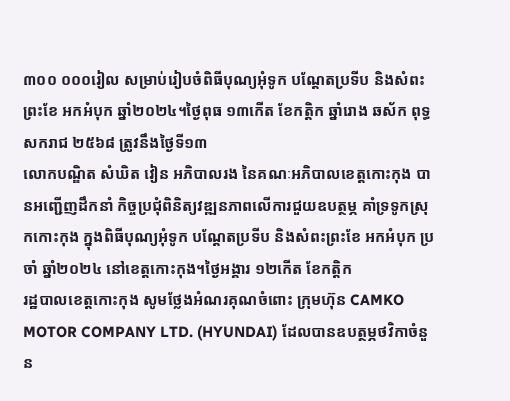៣០០ ០០០រៀល សម្រាប់រៀបចំពិធីបុណ្យអុំទូក បណ្តែតប្រទីប និងសំពះព្រះខែ អកអំបុក ឆ្នាំ២០២៤។ថ្ងៃពុធ ១៣កើត ខែកត្តិក ឆ្នាំរោង ឆស័ក ពុទ្ធសករាជ ២៥៦៨ ត្រូវនឹងថ្ងៃទី១៣
លោកបណ្ឌិត សំឃិត វៀន អភិបាលរង នៃគណៈអភិបាលខេត្តកោះកុង បានអញ្ជើញដឹកនាំ កិច្ចប្រជុំពិនិត្យវឌ្ឍនភាពលើការជួយឧបត្ថម្ភ គាំទ្រទូកស្រុកកោះកុង ក្នុងពិធីបុណ្យអុំទូក បណ្តែតប្រទីប និងសំពះព្រះខែ អកអំបុក ប្រចាំ ឆ្នាំ២០២៤ នៅខេត្តកោះកុង។ថ្ងៃអង្គារ ១២កើត ខែកត្តិក
រដ្ឋបាលខេត្តកោះកុង សូមថ្លែងអំណរគុណចំពោះ ក្រុមហ៊ុន CAMKO MOTOR COMPANY LTD. (HYUNDAI) ដែលបានឧបត្ថម្ភថវិកាចំនួន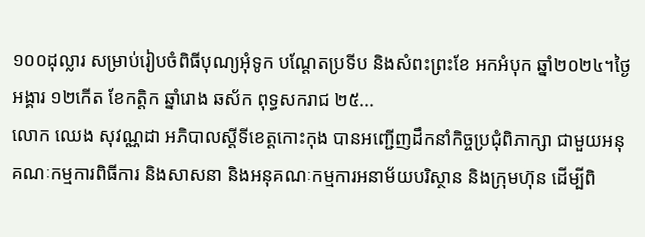១០០ដុល្លារ សម្រាប់រៀបចំពិធីបុណ្យអុំទូក បណ្តែតប្រទីប និងសំពះព្រះខែ អកអំបុក ឆ្នាំ២០២៤។ថ្ងៃអង្គារ ១២កើត ខែកត្តិក ឆ្នាំរោង ឆស័ក ពុទ្ធសករាជ ២៥...
លោក ឈេង សុវណ្ណដា អភិបាលស្តីទីខេត្តកោះកុង បានអញ្ជើញដឹកនាំកិច្ចប្រជុំពិភាក្សា ជាមួយអនុគណៈកម្មការពិធីការ និងសាសនា និងអនុគណៈកម្មការអនាម័យបរិស្ថាន និងក្រុមហ៊ុន ដើម្បីពិ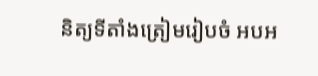និត្យទីតាំងត្រៀមរៀបចំ អបអ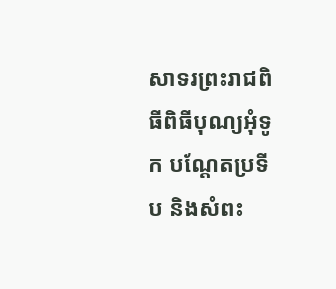សាទរព្រះរាជពិធីពិធីបុណ្យអុំទូក បណ្តែតប្រទីប និងសំពះ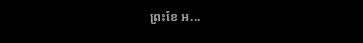ព្រះខែ អ...